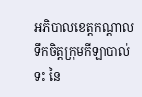អភិបាលខេត្តកណ្ដាល ទឹកចិត្តក្រុមកីឡាបាល់ទះ នៃ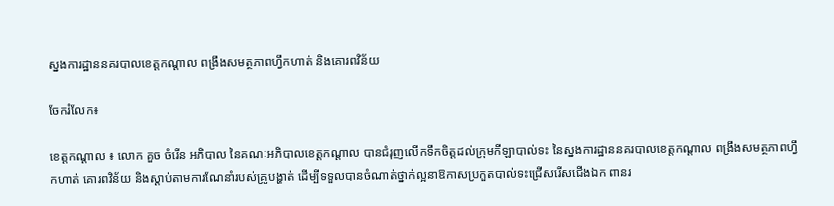ស្នងការដ្ឋាននគរបាលខេត្តកណ្ដាល ពង្រឹងសមត្ថភាពហ្វឹកហាត់ និងគោរពវិន័យ

ចែករំលែក៖

ខេត្តកណ្ដាល ៖ លោក គួច ចំរើន អភិបាល នៃគណៈអភិបាលខេត្តកណ្ដាល បានជំរុញលើកទឹកចិត្តដល់ក្រុមកីឡាបាល់ទះ នៃស្នងការដ្ឋាននគរបាលខេត្តកណ្ដាល ពង្រឹងសមត្ថភាពហ្វឹកហាត់ គោរពវិន័យ និងស្ដាប់តាមការណែនាំរបស់គ្រូបង្ហាត់ ដើម្បីទទួលបានចំណាត់ថ្នាក់ល្អនាឱកាសប្រកួតបាល់ទះជ្រើសរើសជើងឯក ពានរ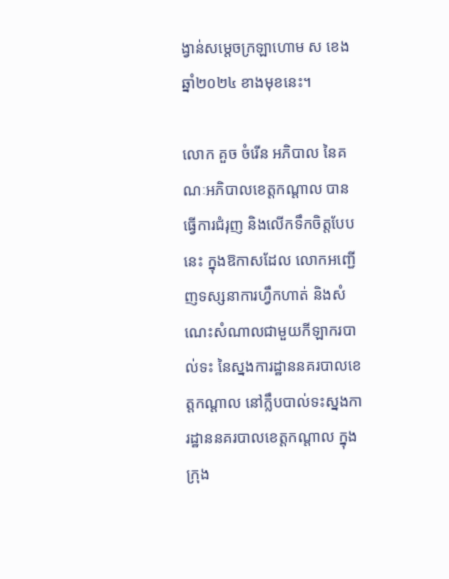ង្វាន់សម្ដេចក្រឡាហោម ស ខេង ឆ្នាំ២០២៤ ខាងមុខនេះ។

លោក គួច ចំរើន អភិបាល នៃគណៈអភិបាលខេត្តកណ្ដាល បានធ្វើការជំរុញ និងលើកទឹកចិត្តបែបនេះ ក្នុងឱកាសដែល លោកអញ្ជើញទស្សនាការហ្វឹកហាត់ និងសំណេះសំណាលជាមួយកីឡាករបាល់ទះ នៃស្នងការដ្ឋាននគរបាលខេត្តកណ្ដាល នៅក្លឹបបាល់ទះស្នងការដ្ឋាននគរបាលខេត្តកណ្ដាល ក្នុងក្រុង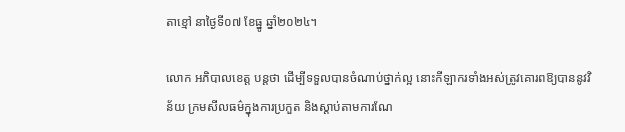តាខ្មៅ នាថ្ងៃទី០៧ ខែធ្នូ ឆ្នាំ២០២៤។

លោក អភិបាលខេត្ត បន្តថា ដើម្បីទទួលបានចំណាប់ថ្នាក់ល្អ នោះកីឡាករទាំងអស់ត្រូវគោរពឱ្យបាននូវវិន័យ ក្រមសីលធម៌ក្នុងការប្រកួត និងស្ដាប់តាមការណែ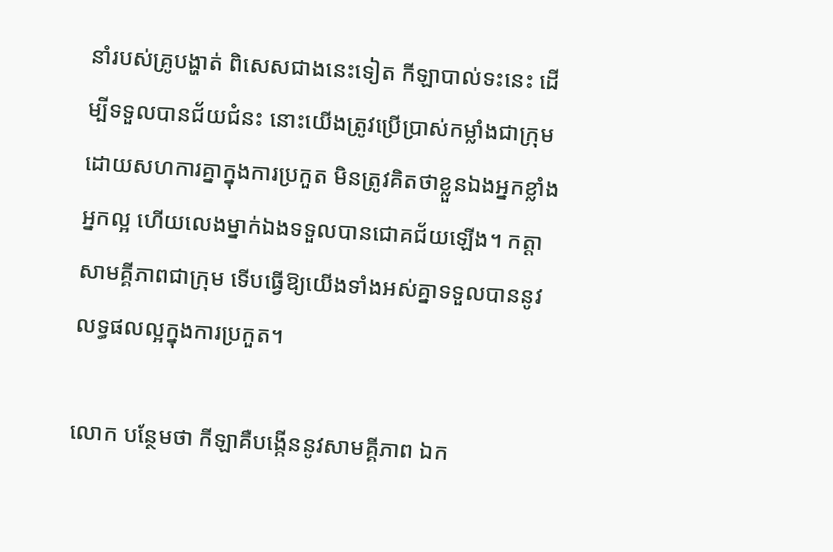នាំរបស់គ្រូបង្ហាត់ ពិសេសជាងនេះទៀត កីឡាបាល់ទះនេះ ដើម្បីទទួលបានជ័យជំនះ នោះយើងត្រូវប្រើប្រាស់កម្លាំងជាក្រុម ដោយសហការគ្នាក្នុងការប្រកួត មិនត្រូវគិតថាខ្លួនឯងអ្នកខ្លាំង អ្នកល្អ ហើយលេងម្នាក់ឯងទទួលបានជោគជ័យឡើង។ កត្តាសាមគ្គីភាពជាក្រុម ទើបធ្វើឱ្យយើងទាំងអស់គ្នាទទួលបាននូវលទ្ធផលល្អក្នុងការប្រកួត។

លោក បន្ថែមថា កីឡាគឺបង្កើននូវសាមគ្គីភាព ឯក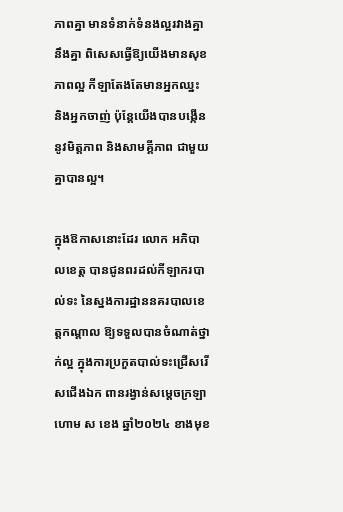ភាពគ្នា មានទំនាក់ទំនងល្អរវាងគ្នានឹងគ្នា ពិសេសធ្វើឱ្យយើងមានសុខភាពល្អ កីឡាតែងតែមានអ្នកឈ្នះ និងអ្នកចាញ់ ប៉ុន្តែយើងបានបង្កើននូវមិត្តភាព និងសាមគ្គីភាព ជាមួយគ្នាបានល្អ។

ក្នុងឱកាសនោះដែរ លោក អភិបាលខេត្ត បានជូនពរដល់កីឡាករបាល់ទះ នៃស្នងការដ្ឋាននគរបាលខេត្តកណ្ដាល ឱ្យទទួលបានចំណាត់ថ្នាក់ល្អ ក្នុងការប្រកួតបាល់ទះជ្រើសរើសជើងឯក ពានរង្វាន់សម្ដេចក្រឡាហោម ស ខេង ឆ្នាំ២០២៤ ខាងមុខ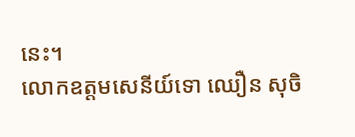នេះ។
លោកឧត្តមសេនីយ៍ទោ ឈឿន សុចិ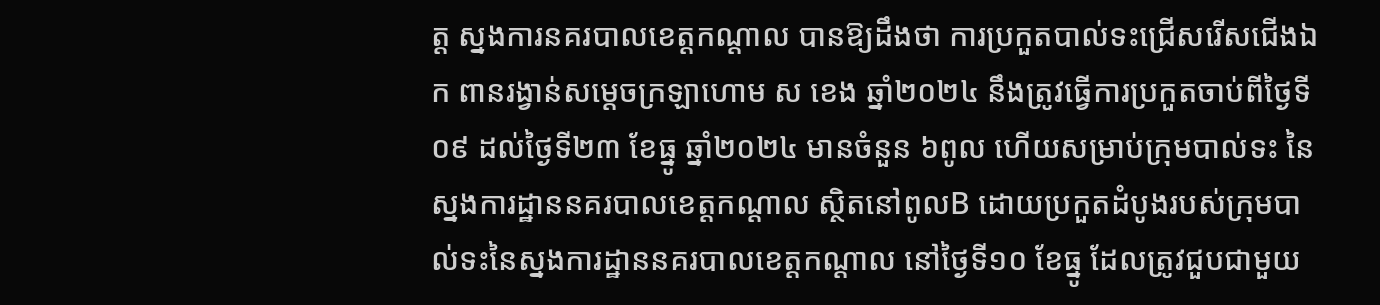ត្ត ស្នងការនគរបាលខេត្តកណ្តាល បានឱ្យដឹងថា ការប្រកួតបាល់ទះជ្រើសរើសជើងឯក ពានរង្វាន់សម្ដេចក្រឡាហោម ស ខេង ឆ្នាំ២០២៤ នឹងត្រូវធ្វើការប្រកួតចាប់ពីថ្ងៃទី០៩ ដល់ថ្ងៃទី២៣ ខែធ្នូ ឆ្នាំ២០២៤ មានចំនួន ៦ពូល ហើយសម្រាប់ក្រុមបាល់ទះ នៃស្នងការដ្ឋាននគរបាលខេត្តកណ្ដាល ស្ថិតនៅពូលB ដោយប្រកួតដំបូងរបស់ក្រុមបាល់ទះនៃស្នងការដ្ឋាននគរបាលខេត្តកណ្ដាល នៅថ្ងៃទី១០ ខែធ្នូ ដែលត្រូវជួបជាមួយ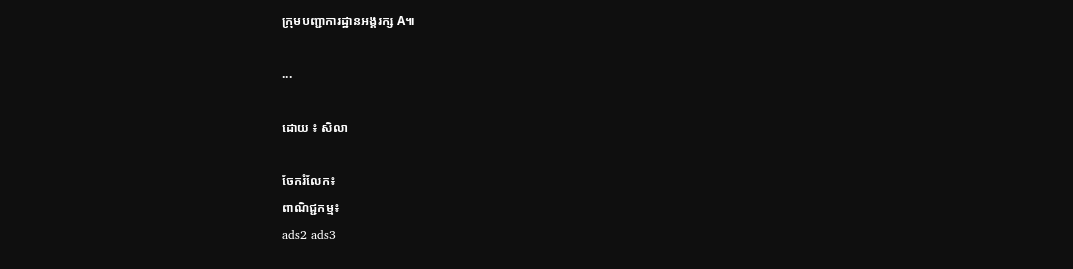ក្រុមបញ្ជាការដ្ឋានអង្គរក្ស A៕

...

ដោយ ៖ សិលា

ចែករំលែក៖
ពាណិជ្ជកម្ម៖
ads2 ads3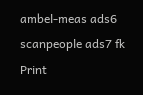ambel-meas ads6 scanpeople ads7 fk Print